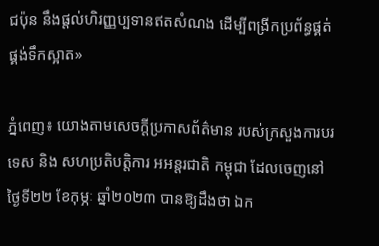ជប៉ុន នឹងផ្ដល់ហិរញ្ញប្បទានឥតសំណង ដើម្បីពង្រីកប្រព័ន្ធផ្គត់ផ្គង់ទឹកស្អាត»

ភ្នំពេញ៖ យោងតាមសេចក្ដីប្រកាសព័ត៌មាន របស់ក្រសួងការបរទេស និង សហប្រតិបត្តិការ អអន្តរជាតិ កម្ពុជា ដែលចេញនៅថ្ងៃទី២២ ខែកុម្ភៈ ឆ្នាំ២០២៣ បានឱ្យដឹងថា ឯក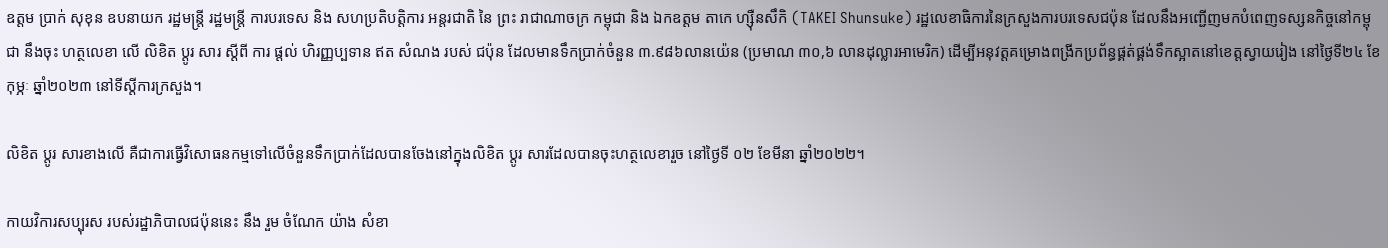ឧត្ដម ប្រាក់ សុខុន ឧបនាយក រដ្ឋមន្ត្រី រដ្ឋមន្ត្រី ការបរទេស និង សហប្រតិបត្តិការ អន្តរជាតិ នៃ ព្រះ រាជាណាចក្រ កម្ពុជា និង ឯកឧត្ដម តាកេ ហ្ស៊ឺនសឹកិ (TAKEI Shunsuke) រដ្ឋលេខាធិការនៃក្រសួងការបរទេសជប៉ុន ដែលនឹងអញ្ជើញមកបំពេញទស្សនកិច្ចនៅកម្ពុជា នឹងចុះ ហត្ថលេខា លើ លិខិត ប្ដូរ សារ ស្ដីពី ការ ផ្ដល់ ហិរញ្ញប្បទាន ឥត សំណង របស់ ជប៉ុន ដែលមានទឹកប្រាក់ចំនួន ៣.៩៨៦លានយ៉េន (ប្រមាណ ៣០,៦ លានដុល្លារអាមេរិក) ដើម្បីអនុវត្តគម្រោងពង្រីកប្រព័ន្ធផ្គត់ផ្គង់ទឹកស្អាតនៅខេត្តស្វាយរៀង នៅថ្ងៃទី២៤ ខែកុម្ភៈ ឆ្នាំ២០២៣ នៅទីស្ដីការក្រសួង។

លិខិត ប្ដូរ សារខាងលើ គឺជាការធ្វើវិសោធនកម្មទៅលើចំនួនទឹកប្រាក់ដែលបានចែងនៅក្នុងលិខិត ប្ដូរ សារដែលបានចុះហត្ថលេខារួច នៅថ្ងៃទី ០២ ខែមីនា ឆ្នាំ២០២២។

កាយវិការសប្បុរស របស់រដ្ឋាភិបាលជប៉ុននេះ នឹង រួម ចំណែក យ៉ាង សំខា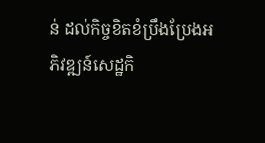ន់ ដល់កិច្ចខិតខំប្រឹងប្រែងអភិវឌ្ឍន៍សេដ្ឋកិ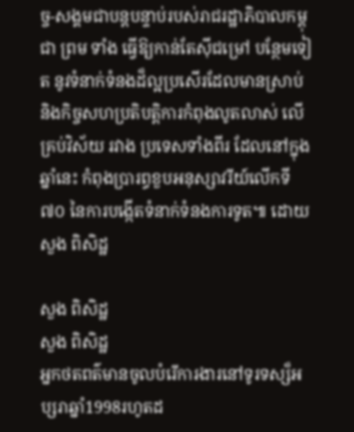ច្ច-សង្គមជាបន្តបន្ទាប់របស់រាជរដ្ឋាភិបាលកម្ពុជា ព្រម ទាំង ធ្វើឱ្យកាន់តែស៊ីជម្រៅ បន្ថែមទៀត នូវទំនាក់ទំនងដ៏ល្អប្រសើរដែលមានស្រាប់ និងកិច្ចសហប្រតិបត្តិការកំពុងលូតលាស់ លើគ្រប់វិស័យ រវាង ប្រទេសទាំងពីរ ដែលនៅក្នុងឆ្នាំនេះ កំពុងប្រារព្ធខួបអនុស្សាវរីយ៍លើកទី ៧០ នៃការបង្កើតទំនាក់ទំនងការទូត៕ ដោយ សួង ពិសិដ្ឋ

សួង ពិសិដ្ឋ
សួង ពិសិដ្ឋ
អ្នកថតពត៌មានចូលបំរើការងារនៅទូរទស្ស៏អប្សរាឆ្នាំ1998រហូតដ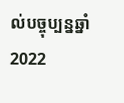ល់បច្ចុប្បន្នឆ្នាំ2022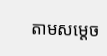តាមសម្ដេច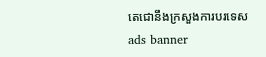តេជោនឹងក្រសួងការបរទេស
ads banner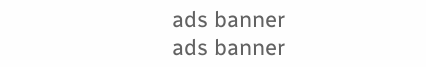ads banner
ads banner